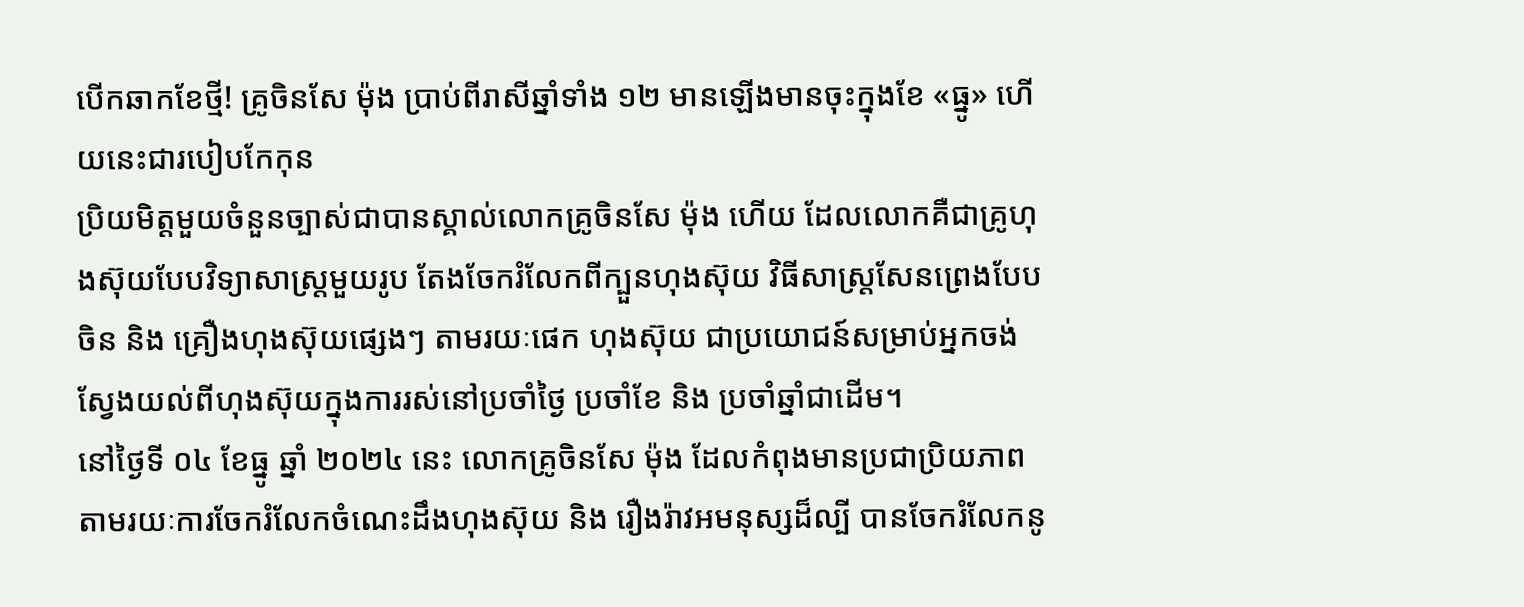បើកឆាកខែថ្មី! គ្រូចិនសែ ម៉ុង ប្រាប់ពីរាសីឆ្នាំទាំង ១២ មានឡើងមានចុះក្នុងខែ «ធ្នូ» ហើយនេះជារបៀបកែកុន
ប្រិយមិត្តមួយចំនួនច្បាស់ជាបានស្គាល់លោកគ្រូចិនសែ ម៉ុង ហើយ ដែលលោកគឺជាគ្រូហុងស៊ុយបែបវិទ្យាសាស្ត្រមួយរូប តែងចែករំលែកពីក្បួនហុងស៊ុយ វិធីសាស្រ្ដសែនព្រេងបែបចិន និង គ្រឿងហុងស៊ុយផ្សេងៗ តាមរយៈផេក ហុងស៊ុយ ជាប្រយោជន៍សម្រាប់អ្នកចង់ស្វែងយល់ពីហុងស៊ុយក្នុងការរស់នៅប្រចាំថ្ងៃ ប្រចាំខែ និង ប្រចាំឆ្នាំជាដើម។
នៅថ្ងៃទី ០៤ ខែធ្នូ ឆ្នាំ ២០២៤ នេះ លោកគ្រូចិនសែ ម៉ុង ដែលកំពុងមានប្រជាប្រិយភាព តាមរយៈការចែករំលែកចំណេះដឹងហុងស៊ុយ និង រឿងរ៉ាវអមនុស្សដ៏ល្បី បានចែករំលែកនូ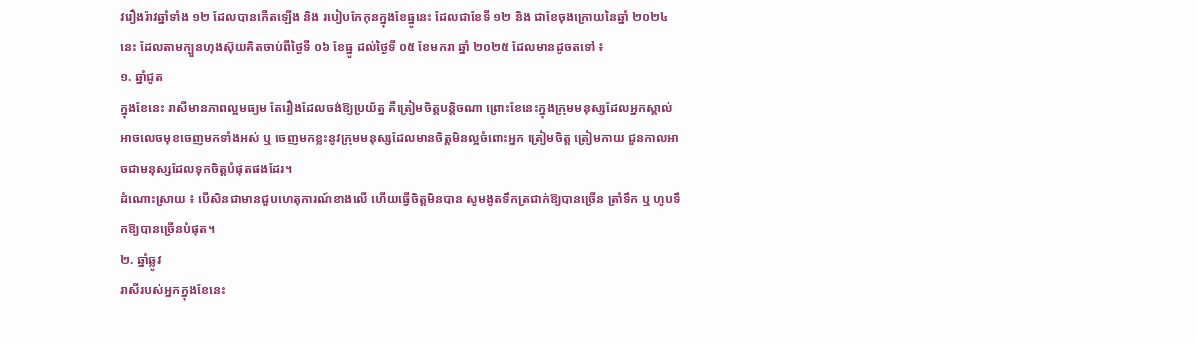វរឿងរ៉ាវឆ្នាំទាំង ១២ ដែលបានកើតឡើង និង របៀបកែកុនក្នុងខែធ្នូនេះ ដែលជាខែទី ១២ និង ជាខែចុងក្រោយនៃឆ្នាំ ២០២៤ នេះ ដែលតាមក្បួនហុងស៊ុយគិតចាប់ពីថ្ងៃទី ០៦ ខែធ្នូ ដល់ថ្ងៃទី ០៥ ខែមករា ឆ្នាំ ២០២៥ ដែលមានដូចតទៅ ៖
១. ឆ្នាំជូត
ក្នុងខែនេះ រាសីមានភាពល្អមធ្យម តែរឿងដែលចង់ឱ្យប្រយ័ត្ន គឺត្រៀមចិត្តបន្តិចណា ព្រោះខែនេះក្នុងក្រុមមនុស្សដែលអ្នកស្គាល់អាចលេចមុខចេញមកទាំងអស់ ឬ ចេញមកខ្លះនូវក្រុមមនុស្សដែលមានចិត្តមិនល្អចំពោះអ្នក ត្រៀមចិត្ត ត្រៀមកាយ ជួនកាលអាចជាមនុស្សដែលទុកចិត្តបំផុតផងដែរ។
ដំណោះស្រាយ ៖ បើសិនជាមានជួបហេតុការណ៍ខាងលើ ហើយធ្វើចិត្តមិនបាន សូមងូតទឹកត្រជាក់ឱ្យបានច្រើន ត្រាំទឹក ឬ ហូបទឹកឱ្យបានច្រើនបំផុត។
២. ឆ្នាំឆ្លូវ
រាសីរបស់អ្នកក្នុងខែនេះ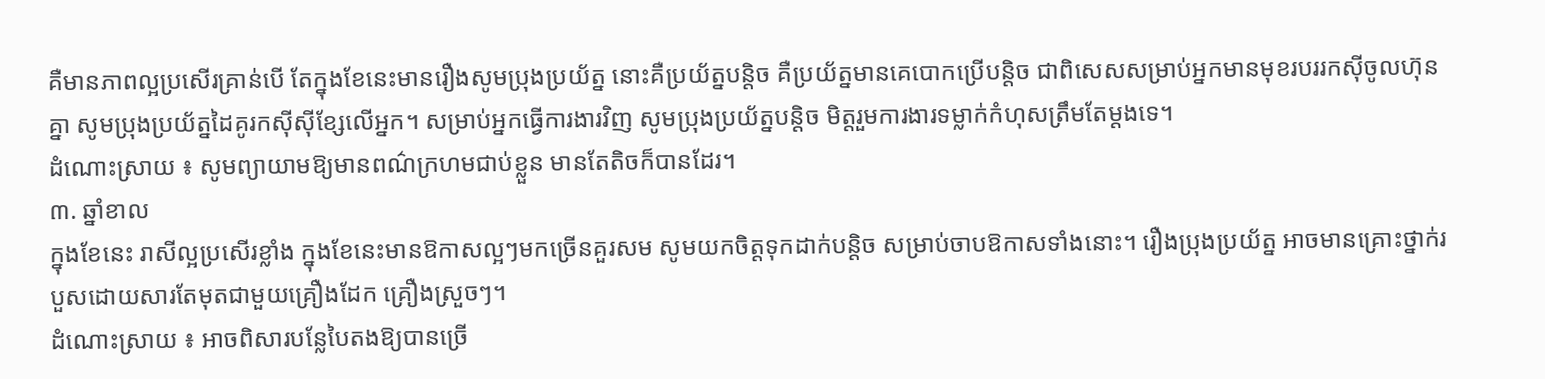គឺមានភាពល្អប្រសើរគ្រាន់បើ តែក្នុងខែនេះមានរឿងសូមប្រុងប្រយ័ត្ន នោះគឺប្រយ័ត្នបន្តិច គឺប្រយ័ត្នមានគេបោកប្រើបន្តិច ជាពិសេសសម្រាប់អ្នកមានមុខរបររកស៊ីចូលហ៊ុនគ្នា សូមប្រុងប្រយ័ត្នដៃគូរកស៊ីស៊ីខ្សែលើអ្នក។ សម្រាប់អ្នកធ្វើការងារវិញ សូមប្រុងប្រយ័ត្នបន្តិច មិត្តរួមការងារទម្លាក់កំហុសត្រឹមតែម្ដងទេ។
ដំណោះស្រាយ ៖ សូមព្យាយាមឱ្យមានពណ៌ក្រហមជាប់ខ្លួន មានតែតិចក៏បានដែរ។
៣. ឆ្នាំខាល
ក្នុងខែនេះ រាសីល្អប្រសើរខ្លាំង ក្នុងខែនេះមានឱកាសល្អៗមកច្រើនគួរសម សូមយកចិត្តទុកដាក់បន្តិច សម្រាប់ចាបឱកាសទាំងនោះ។ រឿងប្រុងប្រយ័ត្ន អាចមានគ្រោះថ្នាក់របួសដោយសារតែមុតជាមួយគ្រឿងដែក គ្រឿងស្រួចៗ។
ដំណោះស្រាយ ៖ អាចពិសារបន្លែបៃតងឱ្យបានច្រើ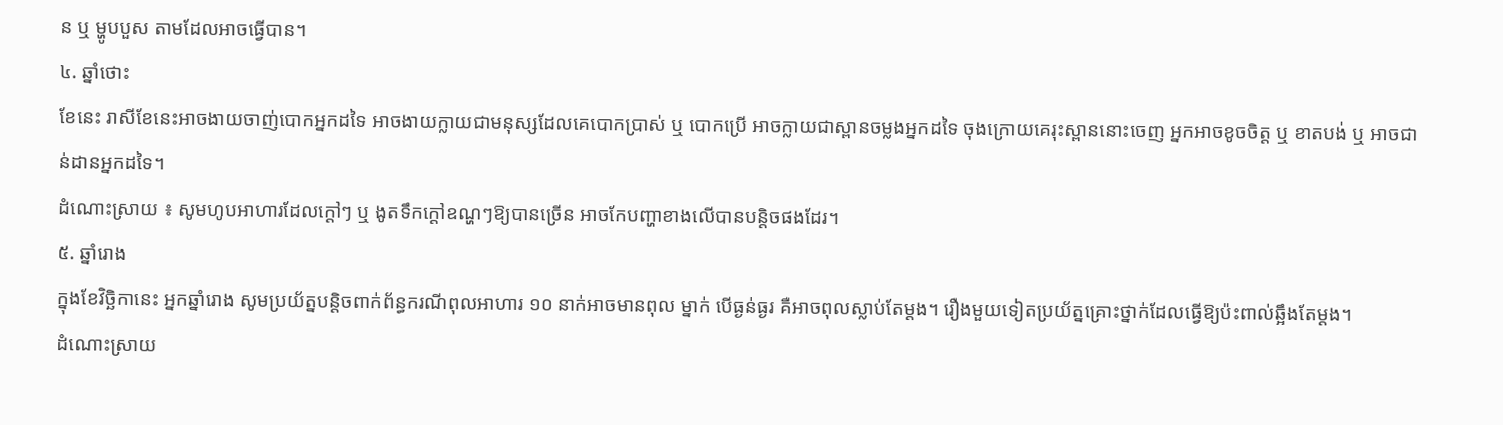ន ឬ ម្ហូបបួស តាមដែលអាចធ្វើបាន។
៤. ឆ្នាំថោះ
ខែនេះ រាសីខែនេះអាចងាយចាញ់បោកអ្នកដទៃ អាចងាយក្លាយជាមនុស្សដែលគេបោកប្រាស់ ឬ បោកប្រើ អាចក្លាយជាស្ពានចម្លងអ្នកដទៃ ចុងក្រោយគេរុះស្ពាននោះចេញ អ្នកអាចខូចចិត្ត ឬ ខាតបង់ ឬ អាចជាន់ដានអ្នកដទៃ។
ដំណោះស្រាយ ៖ សូមហូបអាហារដែលក្ដៅៗ ឬ ងូតទឹកក្ដៅឧណ្ហៗឱ្យបានច្រើន អាចកែបញ្ហាខាងលើបានបន្តិចផងដែរ។
៥. ឆ្នាំរោង
ក្នុងខែវិច្ឆិកានេះ អ្នកឆ្នាំរោង សូមប្រយ័ត្នបន្តិចពាក់ព័ន្ធករណីពុលអាហារ ១០ នាក់អាចមានពុល ម្នាក់ បើធ្ងន់ធ្ងរ គឺអាចពុលស្លាប់តែម្ដង។ រឿងមួយទៀតប្រយ័ត្នគ្រោះថ្នាក់ដែលធ្វើឱ្យប៉ះពាល់ឆ្អឹងតែម្ដង។
ដំណោះស្រាយ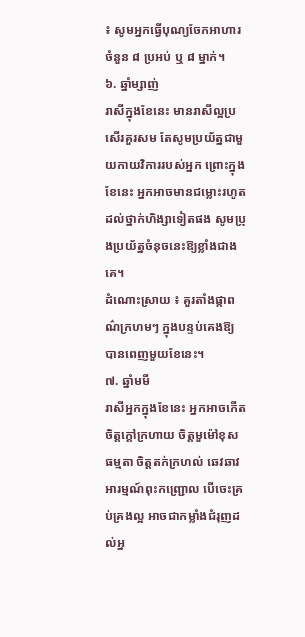៖ សូមអ្នកធ្វើបុណ្យចែកអាហារ ចំនួន ៨ ប្រអប់ ឬ ៨ ម្នាក់។
៦. ឆ្នាំម្សាញ់
រាសីក្នុងខែនេះ មានរាសីល្អប្រសើរគួរសម តែសូមប្រយ័ត្នជាមួយកាយវិការរបស់អ្នក ព្រោះក្នុងខែនេះ អ្នកអាចមានជម្លោះរហូតដល់ថ្នាក់ហិង្សាទៀតផង សូមប្រុងប្រយ័ត្នចំនុចនេះឱ្យខ្លាំងជាងគេ។
ដំណោះស្រាយ ៖ គួរតាំងផ្កាពណ៌ក្រហមៗ ក្នុងបន្ទប់គេងឱ្យបានពេញមួយខែនេះ។
៧. ឆ្នាំមមី
រាសីអ្នកក្នុងខែនេះ អ្នកអាចកើតចិត្តក្ដៅក្រហាយ ចិត្តមួម៉ៅខុសធម្មតា ចិត្តតក់ក្រហល់ ឆេវឆាវ អារម្មណ៍ពុះកញ្ជ្រោល បើចេះគ្រប់គ្រងល្អ អាចជាកម្លាំងជំរុញដល់អ្ន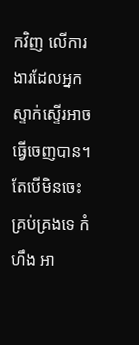កវិញ លើការងារដែលអ្នកស្ទាក់ស្ទើរអាចធ្វើចេញបាន។ តែបើមិនចេះគ្រប់គ្រងទេ កំហឹង អា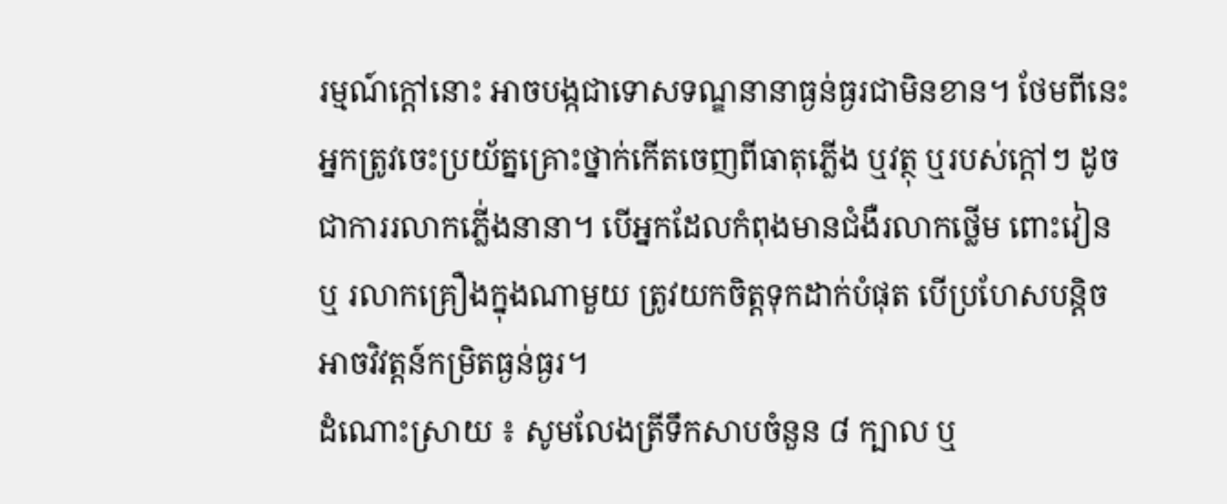រម្មណ៍ក្ដៅនោះ អាចបង្កជាទោសទណ្ឌនានាធ្ងន់ធ្ងរជាមិនខាន។ ថែមពីនេះ អ្នកត្រូវចេះប្រយ័ត្នគ្រោះថ្នាក់កើតចេញពីធាតុភ្លើង ឬវត្ថុ ឬរបស់ក្ដៅៗ ដូចជាការរលាកភ្លើ់ងនានា។ បើអ្នកដែលកំពុងមានជំងឺរលាកថ្លើម ពោះវៀន ឬ រលាកគ្រឿងក្នុងណាមួយ ត្រូវយកចិត្តទុកដាក់បំផុត បើប្រហែសបន្តិចអាចវិវត្តន៍កម្រិតធ្ងន់ធ្ងរ។
ដំណោះស្រាយ ៖ សូមលែងត្រីទឹកសាបចំនួន ៨ ក្បាល ឬ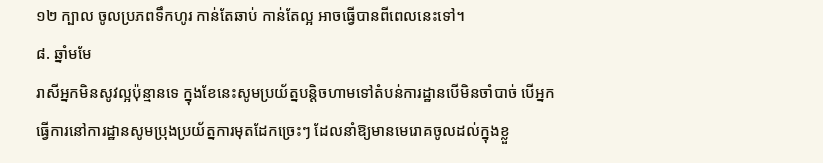១២ ក្បាល ចូលប្រភពទឹកហូរ កាន់តែឆាប់ កាន់តែល្អ អាចធ្វើបានពីពេលនេះទៅ។
៨. ឆ្នាំមមែ
រាសីអ្នកមិនសូវល្អប៉ុន្មានទេ ក្នុងខែនេះសូមប្រយ័ត្នបន្តិចហាមទៅតំបន់ការដ្ឋានបើមិនចាំបាច់ បើអ្នកធ្វើការនៅការដ្ឋានសូមប្រុងប្រយ័ត្នការមុតដែកច្រេះៗ ដែលនាំឱ្យមានមេរោគចូលដល់ក្នុងខ្លួ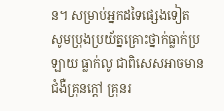ន។ សម្រាប់អ្នកដទៃផ្សេងទៀត សូមប្រុងប្រយ័ត្នគ្រោះថ្នាក់ធ្លាក់ប្រឡាយ ធ្លាក់លូ ជាពិសេសអាចមានជំងឺគ្រុនក្ដៅ គ្រុនរ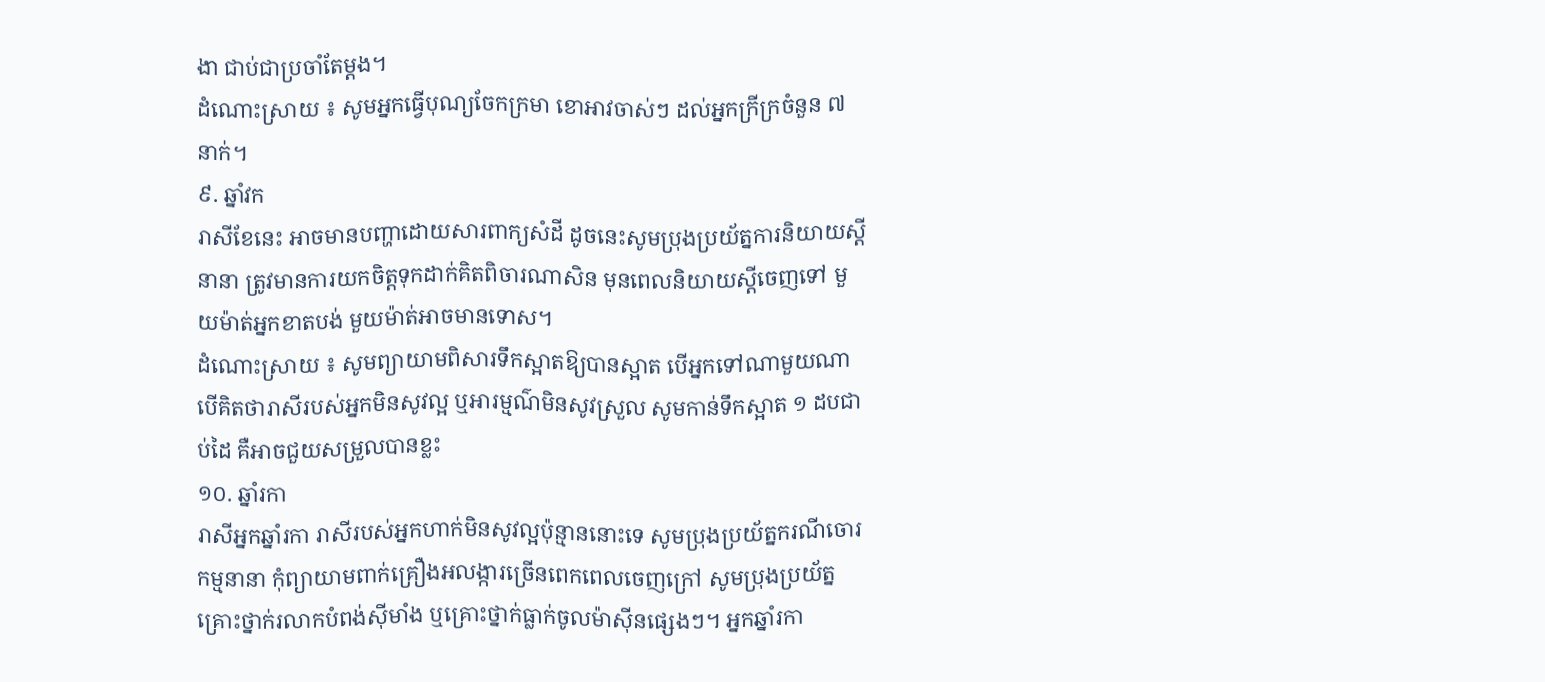ងា ជាប់ជាប្រចាំតែម្ដង។
ដំណោះស្រាយ ៖ សូមអ្នកធ្វើបុណ្យចែកក្រមា ខោអាវចាស់ៗ ដល់អ្នកក្រីក្រចំនួន ៧ នាក់។
៩. ឆ្នាំវក
រាសីខែនេះ អាចមានបញ្ហាដោយសារពាក្យសំដី ដូចនេះសូមប្រុងប្រយ័ត្នការនិយាយស្ដីនានា ត្រូវមានការយកចិត្តទុកដាក់គិតពិចារណាសិន មុនពេលនិយាយស្ដីចេញទៅ មួយម៉ាត់អ្នកខាតបង់ មួយម៉ាត់អាចមានទោស។
ដំណោះស្រាយ ៖ សូមព្យាយាមពិសារទឹកស្អាតឱ្យបានស្អាត បើអ្នកទៅណាមួយណា បើគិតថារាសីរបស់អ្នកមិនសូវល្អ ឬអារម្មណ៌មិនសូវស្រួល សូមកាន់ទឹកស្អាត ១ ដបជាប់ដៃ គឺអាចជួយសម្រួលបានខ្លះ
១០. ឆ្នាំរកា
រាសីអ្នកឆ្នាំរកា រាសីរបស់អ្នកហាក់មិនសូវល្អប៉ុន្មាននោះទេ សូមប្រុងប្រយ័ត្នករណីចោរកម្មនានា កុំព្យាយាមពាក់គ្រឿងអលង្ការច្រើនពេកពេលចេញក្រៅ សូមប្រុងប្រយ័ត្នគ្រោះថ្នាក់រលាកបំពង់ស៊ីមាំង ឬគ្រោះថ្នាក់ធ្លាក់ចូលម៉ាស៊ីនផ្សេងៗ។ អ្នកឆ្នាំរកា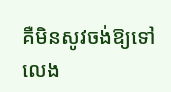គឺមិនសូវចង់ឱ្យទៅលេង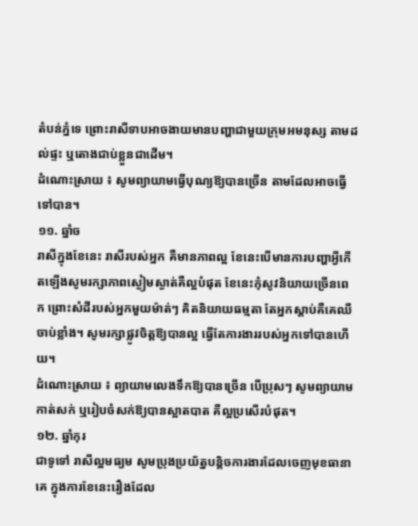តំបន់ភ្នំទេ ព្រោះរាសីទាបអាចងាយមានបញ្ហាជាមួយក្រុមអមនុស្ស តាមដល់ផ្ទះ ឬតោងជាប់ខ្លួនជាដើម។
ដំណោះស្រាយ ៖ សូមព្យាយាមធ្វើបុណ្យឱ្យបានច្រើន តាមដែលអាចធ្វើទៅបាន។
១១. ឆ្នាំច
រាសីក្នុងខែនេះ រាសីរបស់អ្នក គឺមានភាពល្អ ខែនេះបើមានការបញ្ហាអ្វីកើតឡើងសូមរក្សាភាពស្ងៀមស្ងាត់គឺល្អបំផុត ខែនេះកុំសូវនិយាយច្រើនពេក ព្រោះសំដីរបស់អ្នកមួយម៉ាត់ៗ គិតនិយាយធម្មតា តែអ្នកស្ដាប់គឺគេឈឺចាប់ខ្លាំង។ សូមរក្សាផ្លូវចិត្តឱ្យបានល្អ ធ្វើតែការងាររបស់អ្នកទៅបានហើយ។
ដំណោះស្រាយ ៖ ព្យាយាមលេងទឹកឱ្យបានច្រើន បើប្រុសៗ សូមព្យាយាមកាត់សក់ ឬរៀបចំសក់ឱ្យបានស្អាតបាត គឺល្អប្រសើរបំផុត។
១២. ឆ្នាំកុរ
ជាទូទៅ រាសីល្អមធ្យម សូមប្រុងប្រយ័ត្នបន្តិចការងារដែលចេញមុខធានាគេ ក្នុងការខែនេះរឿងដែល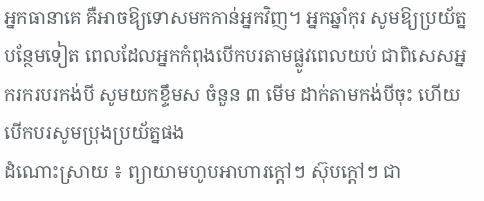អ្នកធានាគេ គឺអាចឱ្យទោសមកកាន់អ្នកវិញ។ អ្នកឆ្នាំកុរ សូមឱ្យប្រយ័ត្នបន្ថែមទៀត ពេលដែលអ្នកកំពុងបើកបរតាមផ្លូវពេលយប់ ជាពិសេសអ្នករករបរកង់បី សូមយកខ្ទឹមស ចំនួន ៣ មើម ដាក់តាមកង់បីចុះ ហើយបើកបរសូមប្រុងប្រយ័ត្នផង
ដំណោះស្រាយ ៖ ព្យាយាមហូបអាហារក្ដៅៗ ស៊ុបក្ដៅៗ ជា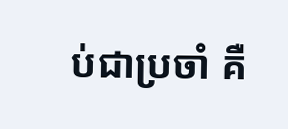ប់ជាប្រចាំ គឺ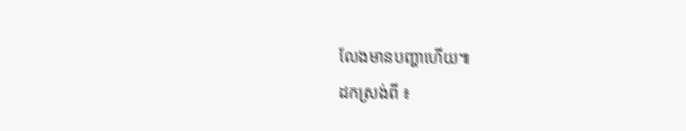លែងមានបញ្ហាហើយ៕
ដកស្រង់ពី ៖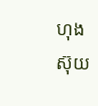ហុងស៊ុយ